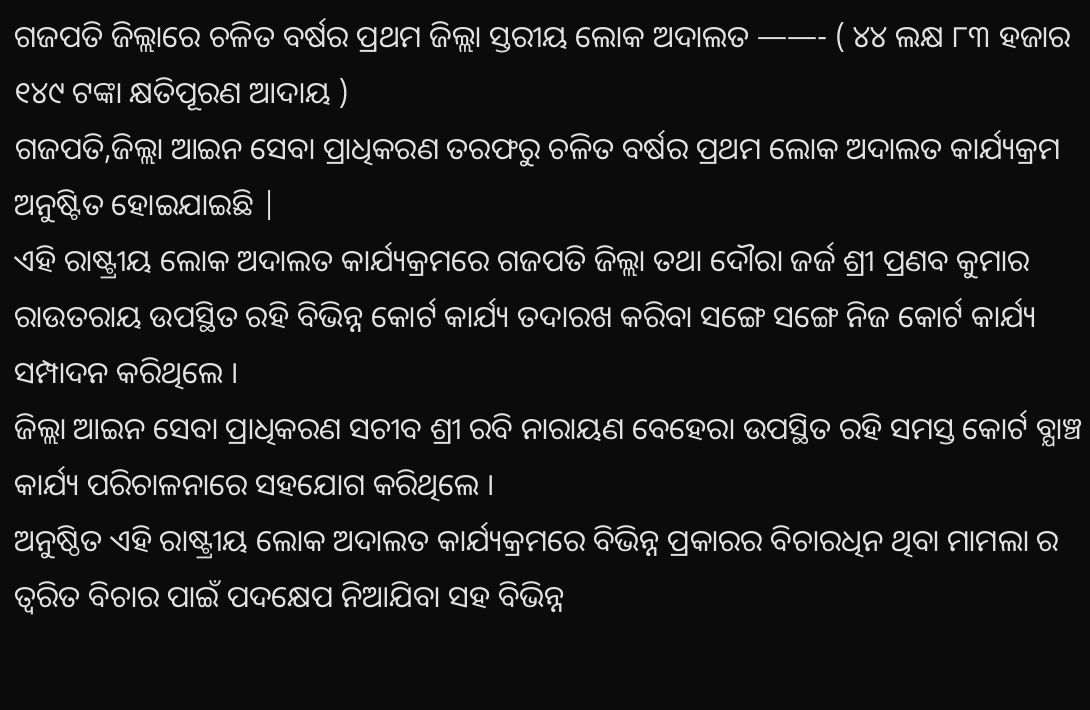ଗଜପତି ଜିଲ୍ଲାରେ ଚଳିତ ବର୍ଷର ପ୍ରଥମ ଜିଲ୍ଲା ସ୍ତରୀୟ ଲୋକ ଅଦାଲତ ——- ( ୪୪ ଲକ୍ଷ ୮୩ ହଜାର ୧୪୯ ଟଙ୍କା କ୍ଷତିପୂରଣ ଆଦାୟ )
ଗଜପତି,ଜିଲ୍ଲା ଆଇନ ସେବା ପ୍ରାଧିକରଣ ତରଫରୁ ଚଳିତ ବର୍ଷର ପ୍ରଥମ ଲୋକ ଅଦାଲତ କାର୍ଯ୍ୟକ୍ରମ ଅନୁଷ୍ଟିତ ହୋଇଯାଇଛି |
ଏହି ରାଷ୍ଟ୍ରୀୟ ଲୋକ ଅଦାଲତ କାର୍ଯ୍ୟକ୍ରମରେ ଗଜପତି ଜିଲ୍ଲା ତଥା ଦୌରା ଜର୍ଜ ଶ୍ରୀ ପ୍ରଣବ କୁମାର ରାଉତରାୟ ଉପସ୍ଥିତ ରହି ବିଭିନ୍ନ କୋର୍ଟ କାର୍ଯ୍ୟ ତଦାରଖ କରିବା ସଙ୍ଗେ ସଙ୍ଗେ ନିଜ କୋର୍ଟ କାର୍ଯ୍ୟ ସମ୍ପାଦନ କରିଥିଲେ ।
ଜିଲ୍ଲା ଆଇନ ସେବା ପ୍ରାଧିକରଣ ସଚୀବ ଶ୍ରୀ ରବି ନାରାୟଣ ବେହେରା ଉପସ୍ଥିତ ରହି ସମସ୍ତ କୋର୍ଟ ବ୍ଯାଞ୍ଚ କାର୍ଯ୍ୟ ପରିଚାଳନାରେ ସହଯୋଗ କରିଥିଲେ ।
ଅନୁଷ୍ଠିତ ଏହି ରାଷ୍ଟ୍ରୀୟ ଲୋକ ଅଦାଲତ କାର୍ଯ୍ୟକ୍ରମରେ ବିଭିନ୍ନ ପ୍ରକାରର ବିଚାରଧିନ ଥିବା ମାମଲା ର ତ୍ବରିତ ବିଚାର ପାଇଁ ପଦକ୍ଷେପ ନିଆଯିବା ସହ ବିଭିନ୍ନ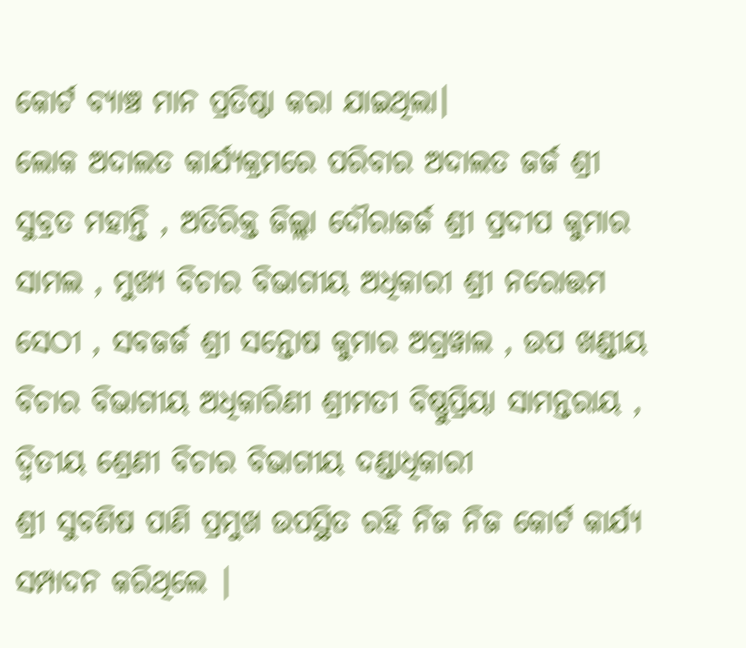କୋର୍ଟ ବ୍ୟାଞ୍ଚ ମାନ ପ୍ରତିଷ୍ଠା କରା ଯାଇଥିଲା।
ଲୋକ ଅଦାଲତ କାର୍ଯ୍ୟକ୍ରମରେ ପରିବାର ଅଦାଲତ ଜର୍ଜ ଶ୍ରୀ ସୁବ୍ରତ ମହାନ୍ତି , ଅତିରିକ୍ତ ଜିଲ୍ଲା ଦୌରାଜର୍ଜ ଶ୍ରୀ ପ୍ରଦୀପ କୁମାର ସାମଲ , ମୁଖ୍ୟ ବିଚାର ବିଭାଗୀୟ ଅଧିକାରୀ ଶ୍ରୀ ନରୋତ୍ତମ ସେଠୀ , ସବଜର୍ଜ ଶ୍ରୀ ସନ୍ତୋଷ କୁମାର ଅଗ୍ରୱାଲ , ଉପ ଖଣ୍ଡୀୟ ବିଚାର ବିଭାଗୀୟ ଅଧିକାରିଣୀ ଶ୍ରୀମତୀ ବିଷ୍ଣୁପ୍ରିୟା ସାମନ୍ତରାୟ , ଦ୍ଵିତୀୟ ଶ୍ରେଣୀ ବିଚାର ବିଭାଗୀୟ ଦଣ୍ଡାଧିକାରୀ
ଶ୍ରୀ ସୁବଶିଷ ପାଣି ପ୍ରମୁଖ ଉପସ୍ଥିତ ରହି ନିଜ ନିଜ କୋର୍ଟ କାର୍ଯ୍ୟ ସମ୍ପାଦନ କରିଥିଲେ |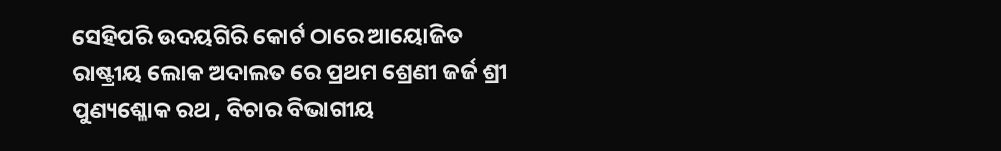ସେହିପରି ଉଦୟଗିରି କୋର୍ଟ ଠାରେ ଆୟୋଜିତ ରାଷ୍ଟ୍ରୀୟ ଲୋକ ଅଦାଲତ ରେ ପ୍ରଥମ ଶ୍ରେଣୀ ଜର୍ଜ ଶ୍ରୀ ପୁଣ୍ୟଶ୍ଳୋକ ରଥ , ବିଚାର ବିଭାଗୀୟ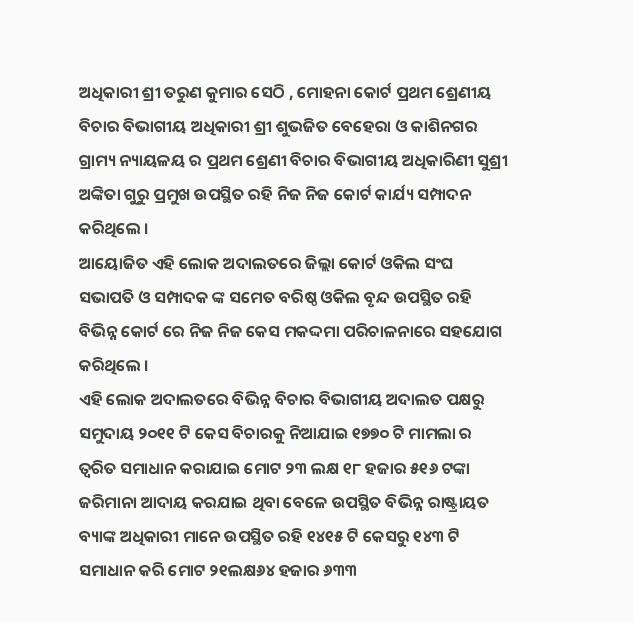ଅଧିକାରୀ ଶ୍ରୀ ତରୁଣ କୁମାର ସେଠି , ମୋହନା କୋର୍ଟ ପ୍ରଥମ ଶ୍ରେଣୀୟ ବିଚାର ବିଭାଗୀୟ ଅଧିକାରୀ ଶ୍ରୀ ଶୁଭଜିତ ବେହେରା ଓ କାଶିନଗର ଗ୍ରାମ୍ୟ ନ୍ୟାୟଳୟ ର ପ୍ରଥମ ଶ୍ରେଣୀ ବିଚାର ବିଭାଗୀୟ ଅଧିକାରିଣୀ ସୁଶ୍ରୀ ଅଙ୍କିତା ଗୁରୁ ପ୍ରମୁଖ ଉପସ୍ଥିତ ରହି ନିଜ ନିଜ କୋର୍ଟ କାର୍ଯ୍ୟ ସମ୍ପାଦନ କରିଥିଲେ ।
ଆୟୋଜିତ ଏହି ଲୋକ ଅଦାଲତରେ ଜିଲ୍ଲା କୋର୍ଟ ଓକିଲ ସଂଘ ସଭାପତି ଓ ସମ୍ପାଦକ ଙ୍କ ସମେତ ବରିଷ୍ଠ ଓକିଲ ବୃନ୍ଦ ଉପସ୍ଥିତ ରହି ବିଭିନ୍ନ କୋର୍ଟ ରେ ନିଜ ନିଜ କେସ ମକଦ୍ଦମା ପରିଚାଳନାରେ ସହଯୋଗ କରିଥିଲେ ।
ଏହି ଲୋକ ଅଦାଲତରେ ବିଭିନ୍ନ ବିଚାର ବିଭାଗୀୟ ଅଦାଲତ ପକ୍ଷରୁ ସମୁଦାୟ ୨୦୧୧ ଟି କେସ ବିଚାରକୁ ନିଆଯାଇ ୧୭୭୦ ଟି ମାମଲା ର ତ୍ବରିତ ସମାଧାନ କରାଯାଇ ମୋଟ ୨୩ ଲକ୍ଷ ୧୮ ହଜାର ୫୧୬ ଟଙ୍କା ଜରିମାନା ଆଦାୟ କରଯାଇ ଥିବା ବେଳେ ଉପସ୍ଥିତ ବିଭିନ୍ନ ରାଷ୍ଟ୍ରାୟତ ବ୍ୟାଙ୍କ ଅଧିକାରୀ ମାନେ ଉପସ୍ଥିତ ରହି ୧୪୧୫ ଟି କେସରୁ ୧୪୩ ଟି ସମାଧାନ କରି ମୋଟ ୨୧ଲକ୍ଷ୬୪ ହଜାର ୬୩୩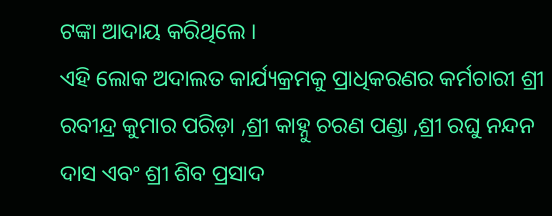ଟଙ୍କା ଆଦାୟ କରିଥିଲେ ।
ଏହି ଲୋକ ଅଦାଲତ କାର୍ଯ୍ୟକ୍ରମକୁ ପ୍ରାଧିକରଣର କର୍ମଚାରୀ ଶ୍ରୀ ରବୀନ୍ଦ୍ର କୁମାର ପରିଡ଼ା ,ଶ୍ରୀ କାହ୍ନୁ ଚରଣ ପଣ୍ଡା ,ଶ୍ରୀ ରଘୁ ନନ୍ଦନ ଦାସ ଏବଂ ଶ୍ରୀ ଶିବ ପ୍ରସାଦ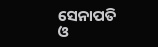ସେନାପତି ଓ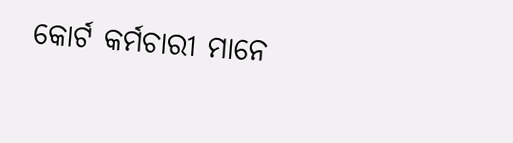କୋର୍ଟ କର୍ମଚାରୀ ମାନେ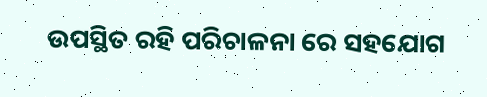ଉପସ୍ଥିତ ରହି ପରିଚାଳନା ରେ ସହଯୋଗ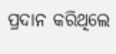ପ୍ରଦାନ କରିଥିଲେ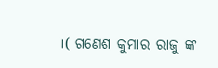।( ଗଣେଶ କୁମାର ରାଜୁ ଙ୍କ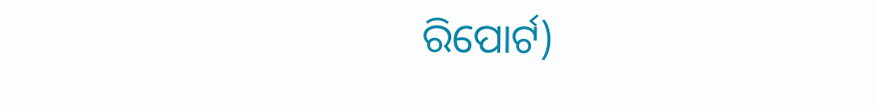ରିପୋର୍ଟ)